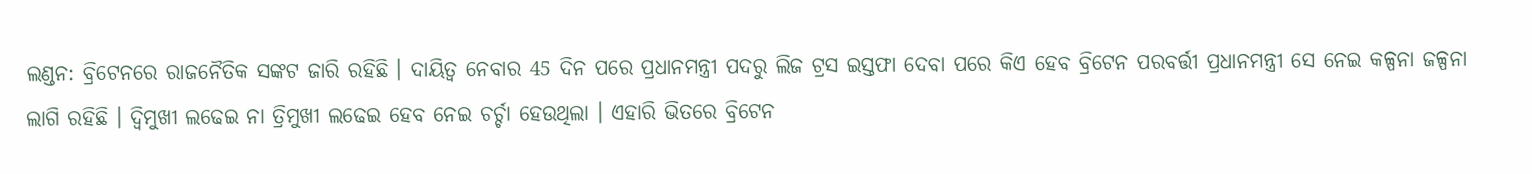ଲଣ୍ଡନ: ବ୍ରିଟେନରେ ରାଜନୈତିକ ସଙ୍କଟ ଜାରି ରହିଛି । ଦାୟିତ୍ବ ନେବାର 45 ଦିନ ପରେ ପ୍ରଧାନମନ୍ତ୍ରୀ ପଦରୁ ଲିଜ ଟ୍ରସ ଇସ୍ତଫା ଦେବା ପରେ କିଏ ହେବ ବ୍ରିଟେନ ପରବର୍ତ୍ତୀ ପ୍ରଧାନମନ୍ତ୍ରୀ ସେ ନେଇ କଳ୍ପନା ଜଳ୍ପନା ଲାଗି ରହିଛି । ଦ୍ବିମୁଖୀ ଲଢେଇ ନା ତ୍ରିମୁଖୀ ଲଢେଇ ହେବ ନେଇ ଚର୍ଚ୍ଚା ହେଉଥିଲା । ଏହାରି ଭିତରେ ବ୍ରିଟେନ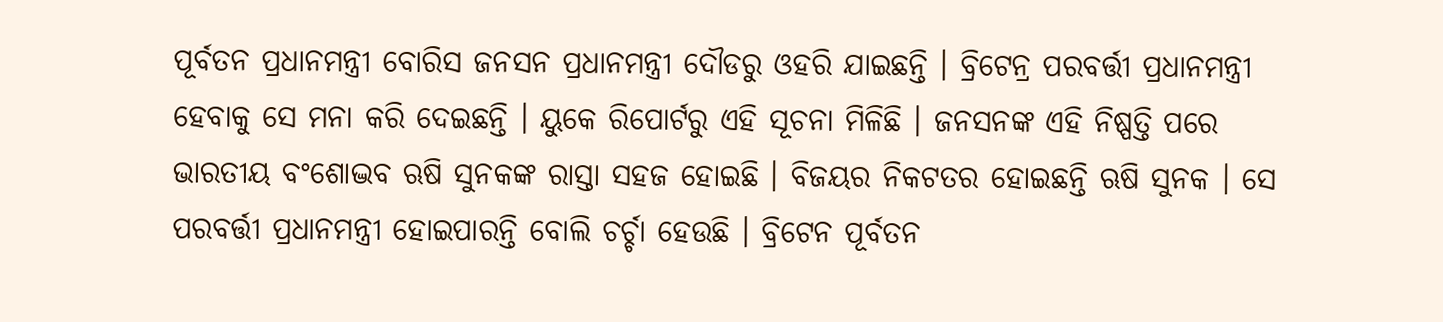ପୂର୍ବତନ ପ୍ରଧାନମନ୍ତ୍ରୀ ବୋରିସ ଜନସନ ପ୍ରଧାନମନ୍ତ୍ରୀ ଦୌଡରୁ ଓହରି ଯାଇଛନ୍ତି । ବ୍ରିଟେନ୍ର ପରବର୍ତ୍ତୀ ପ୍ରଧାନମନ୍ତ୍ରୀ ହେବାକୁ ସେ ମନା କରି ଦେଇଛନ୍ତି । ୟୁକେ ରିପୋର୍ଟରୁ ଏହି ସୂଚନା ମିଳିଛି । ଜନସନଙ୍କ ଏହି ନିଷ୍ପତ୍ତି ପରେ ଭାରତୀୟ ବଂଶୋଦ୍ଭବ ଋଷି ସୁନକଙ୍କ ରାସ୍ତା ସହଜ ହୋଇଛି । ବିଜୟର ନିକଟତର ହୋଇଛନ୍ତି ଋଷି ସୁନକ । ସେ ପରବର୍ତ୍ତୀ ପ୍ରଧାନମନ୍ତ୍ରୀ ହୋଇପାରନ୍ତି ବୋଲି ଚର୍ଚ୍ଚା ହେଉଛି । ବ୍ରିଟେନ ପୂର୍ବତନ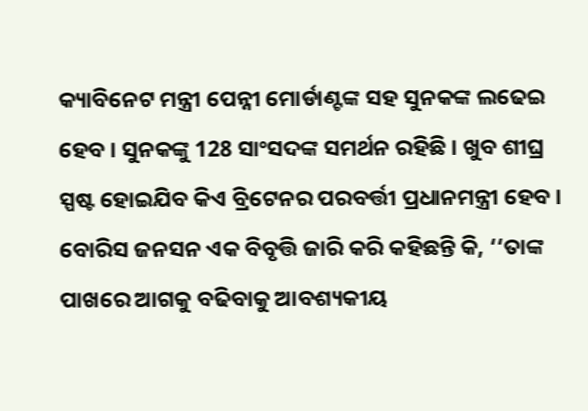କ୍ୟାବିନେଟ ମନ୍ତ୍ରୀ ପେନ୍ନୀ ମୋର୍ଡାଣ୍ଟଙ୍କ ସହ ସୁନକଙ୍କ ଲଢେଇ ହେବ । ସୁନକଙ୍କୁ 128 ସାଂସଦଙ୍କ ସମର୍ଥନ ରହିଛି । ଖୁବ ଶୀଘ୍ର ସ୍ପଷ୍ଟ ହୋଇଯିବ କିଏ ବ୍ରିଟେନର ପରବର୍ତ୍ତୀ ପ୍ରଧାନମନ୍ତ୍ରୀ ହେବ ।
ବୋରିସ ଜନସନ ଏକ ବିବୃତ୍ତି ଜାରି କରି କହିଛନ୍ତି କି, ‘‘ତାଙ୍କ ପାଖରେ ଆଗକୁ ବଢିବାକୁ ଆବଶ୍ୟକୀୟ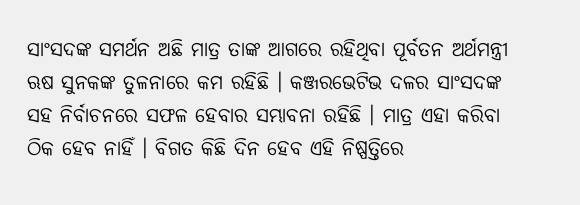ସାଂସଦଙ୍କ ସମର୍ଥନ ଅଛି ମାତ୍ର ତାଙ୍କ ଆଗରେ ରହିଥିବା ପୂର୍ବତନ ଅର୍ଥମନ୍ତ୍ରୀ ଋଷ ସୁନକଙ୍କ ତୁଳନାରେ କମ ରହିଛି । କଞ୍ଜରଭେଟିଭ ଦଳର ସାଂସଦଙ୍କ ସହ ନିର୍ବାଚନରେ ସଫଳ ହେବାର ସମ୍ଭାବନା ରହିଛି । ମାତ୍ର ଏହା କରିବା ଠିକ ହେବ ନାହିଁ । ବିଗତ କିଛି ଦିନ ହେବ ଏହି ନିଷ୍ପତ୍ତିରେ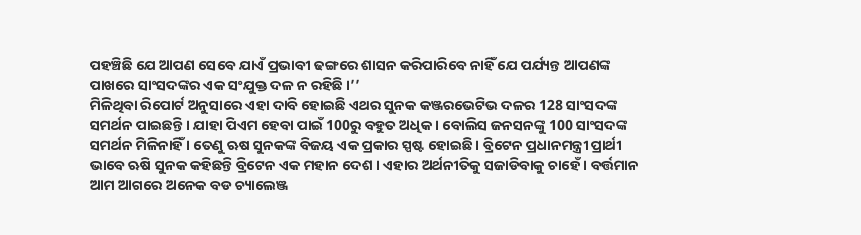ପହଞ୍ଚିଛି ଯେ ଆପଣ ସେବେ ଯାଏଁ ପ୍ରଭାବୀ ଢଙ୍ଗରେ ଶାସନ କରିପାରିବେ ନାହିଁ ଯେ ପର୍ଯ୍ୟନ୍ତ ଆପଣଙ୍କ ପାଖରେ ସାଂସଦଙ୍କର ଏକ ସଂଯୁକ୍ତ ଦଳ ନ ରହିଛି ।’’
ମିଳିଥିବା ରିପୋର୍ଟ ଅନୁସାରେ ଏହା ଦାବି ହୋଇଛି ଏଥର ସୁନକ କଞ୍ଜରଭେଟିଭ ଦଳର 128 ସାଂସଦଙ୍କ ସମର୍ଥନ ପାଇଛନ୍ତି । ଯାହା ପିଏମ ହେବା ପାଇଁ 100ରୁ ବହୁତ ଅଧିକ । ବୋଲିସ ଜନସନଙ୍କୁ 100 ସାଂସଦଙ୍କ ସମର୍ଥନ ମିଳିନାହିଁ । ତେଣୁ ଋଷ ସୁନକଙ୍କ ବିଜୟ ଏକ ପ୍ରକାର ସ୍ପଷ୍ଟ ହୋଇଛି । ବ୍ରିଟେନ ପ୍ରଧାନମନ୍ତ୍ରୀ ପ୍ରାର୍ଥୀ ଭାବେ ଋଷି ସୁନକ କହିଛନ୍ତି ବ୍ରିଟେନ ଏକ ମହାନ ଦେଶ । ଏହାର ଅର୍ଥନୀତିକୁ ସଜାଡିବାକୁ ଚାହେଁ । ବର୍ତ୍ତମାନ ଆମ ଆଗରେ ଅନେକ ବଡ ଚ୍ୟାଲେଞ୍ଜ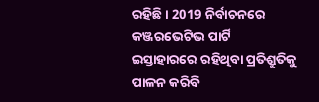ରହିଛି । 2019 ନିର୍ବାଚନରେ କଞ୍ଜରଭେଟିଭ ପାର୍ଟି ଇସ୍ତାହାରରେ ରହିଥିବା ପ୍ରତିଶ୍ରୁତିକୁ ପାଳନ କରିବି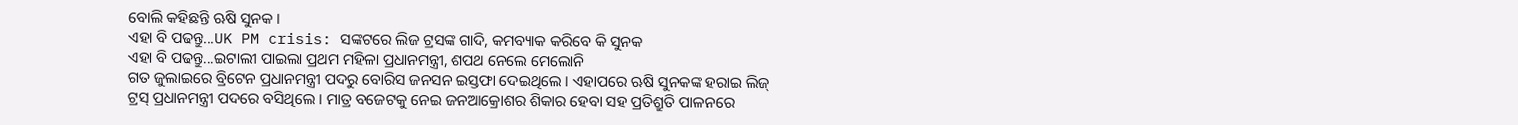ବୋଲି କହିଛନ୍ତି ଋଷି ସୁନକ ।
ଏହା ବି ପଢନ୍ତୁ...UK PM crisis: ସଙ୍କଟରେ ଲିଜ ଟ୍ରସଙ୍କ ଗାଦି, କମବ୍ୟାକ କରିବେ କି ସୁନକ
ଏହା ବି ପଢନ୍ତୁ...ଇଟାଲୀ ପାଇଲା ପ୍ରଥମ ମହିଳା ପ୍ରଧାନମନ୍ତ୍ରୀ, ଶପଥ ନେଲେ ମେଲୋନି
ଗତ ଜୁଲାଇରେ ବ୍ରିଟେନ ପ୍ରଧାନମନ୍ତ୍ରୀ ପଦରୁ ବୋରିସ ଜନସନ ଇସ୍ତଫା ଦେଇଥିଲେ । ଏହାପରେ ଋଷି ସୁନକଙ୍କ ହରାଇ ଲିଜ୍ ଟ୍ରସ୍ ପ୍ରଧାନମନ୍ତ୍ରୀ ପଦରେ ବସିଥିଲେ । ମାତ୍ର ବଜେଟକୁ ନେଇ ଜନଆକ୍ରୋଶର ଶିକାର ହେବା ସହ ପ୍ରତିଶ୍ରୁତି ପାଳନରେ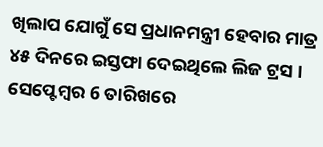ଖିଲାପ ଯୋଗୁଁ ସେ ପ୍ରଧାନମନ୍ତ୍ରୀ ହେବାର ମାତ୍ର ୪୫ ଦିନରେ ଇସ୍ତଫା ଦେଇଥିଲେ ଲିଜ ଟ୍ରସ । ସେପ୍ଟେମ୍ବର 6 ତାରିଖରେ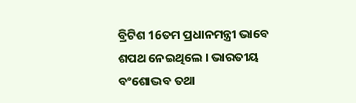ବ୍ରିଟିଶ 16ତମ ପ୍ରଧାନମନ୍ତ୍ରୀ ଭାବେ ଶପଥ ନେଇଥିଲେ । ଭାରତୀୟ ବଂଶୋଦ୍ଭବ ତଥା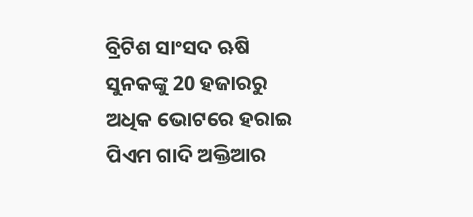ବ୍ରିଟିଶ ସାଂସଦ ଋଷି ସୁନକଙ୍କୁ 20 ହଜାରରୁ ଅଧିକ ଭୋଟରେ ହରାଇ ପିଏମ ଗାଦି ଅକ୍ତିଆର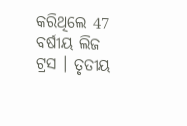କରିଥିଲେ 47 ବର୍ଷୀୟ ଲିଜ ଟ୍ରସ । ତୃତୀୟ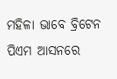ମହିଳା ଭାବେ ବ୍ରିଟେନ ପିଏମ ଆସନରେ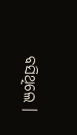ବସିଥିଲେ ।